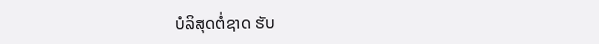ບໍລິສຸດຕໍ່ຊາດ ຮັບ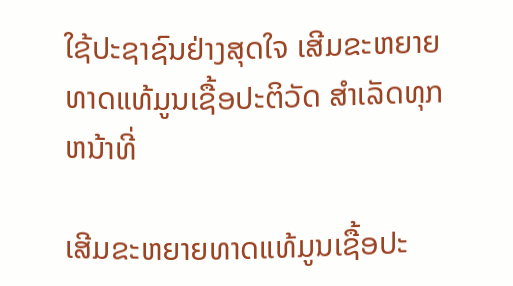ໃຊ້ປະຊາຊົນຢ່າງສຸດໃຈ ເສີມຂະຫຍາຍທາດແທ້ມູນເຊື້ອປະຕິວັດ ສໍາເລັດທຸກຫນ້າທີ່

ເສີມຂະຫຍາຍທາດແທ້ມູນເຊື້ອປະ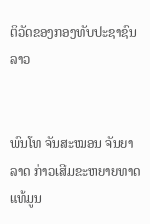ຕິວັດຂອງກອງທັບປະຊາຊົນລາວ


ພົນໂທ ຈັນສະໝອນ ຈັນຍາລາດ ກ່າວເສີມຂະຫຍາຍທາດແທ້ມູນ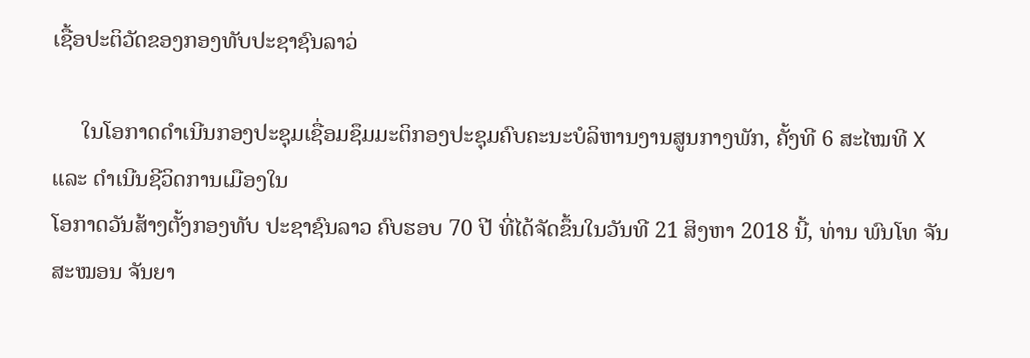ເຊື້ອປະຕິວັດຂອງກອງທັບປະຊາຊົນລາວ່

     ໃນໂອກາດດໍາເນີນກອງປະຊຸມເຊື່ອມຊຶມມະຕິກອງປະຊຸມຄົບຄະນະບໍລິຫານງານສູນກາງພັກ, ຄັ້ງທີ 6 ສະໄໝທີ X ແລະ ດໍາເນີນຊີວິດການເມືອງໃນ
ໂອກາດວັນສ້າງຕັ້ງກອງທັບ ປະຊາຊົນລາວ ຄົບຮອບ 70 ປີ ທີ່ໄດ້ຈັດຂຶ້ນໃນວັນທີ 21 ສິງຫາ 2018 ນີ້, ທ່ານ ພົນໂທ ຈັນສະໝອນ ຈັນຍາ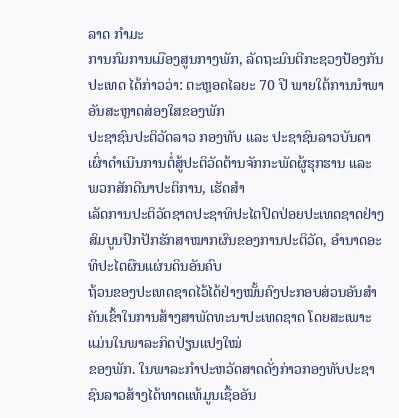ລາດ ກໍາມະ
ການກົມການເມືອງສູນກາງພັກ, ລັດຖະມົນຕີກະຊວງປ້ອງກັນປະເທດ ໄດ້ກ່າວວ່າ: ຕະຫຼອດໄລຍະ 70 ປີ ພາຍໃຕ້ການນໍາພາອັນສະຫຼາດສ່ອງໃສຂອງພັກ
ປະຊາຊົນປະຕິວັດລາວ ກອງທັບ ແລະ ປະຊາຊົນລາວບັນດາເຜົ່າດຳເນີນການຕໍ່ສູ້ປະຕິວັດຕ້ານຈັກກະພັດຜູ້ຮຸກຮານ ແລະ ພວກສັກດີນາປະຕິການ, ເຮັດສຳ
ເລັດການປະຕິວັດຊາດປະຊາທິປະໄຕປົດປ່ອຍປະເທດຊາດຢ່າງສົມບູນປົກປັກຮັກສາໝາກຜົນຂອງການປະຕິວັດ, ອຳນາດອະທິປະໄຕຜືນແຜ່ນດິນອັນຄົບ
ຖ້ວນຂອງປະເທດຊາດໄວ້ໄດ້ຢ່າງໝັ້ນຄົງປະກອບສ່ວນອັນສຳຄັນເຂົ້າໃນການສ້າງສາພັດທະນາປະເທດຊາດ ໂດຍສະເພາະແມ່ນໃນພາລະກິດປ່ຽນແປງໃໝ່
ຂອງພັກ. ໃນພາລະກຳປະຫວັດສາດດັ່ງກ່າວກອງທັບປະຊາຊົນລາວສ້າງໄດ້ທາດແທ້ມູນເຊື້ອອັນ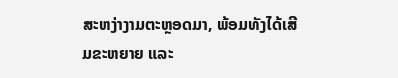ສະຫງ່າງາມຕະຫຼອດມາ, ພ້ອມທັງໄດ້ເສີມຂະຫຍາຍ ແລະ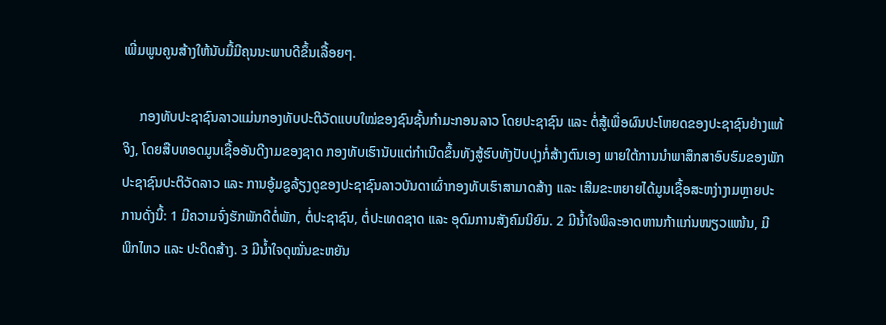ເພີ່ມພູນຄູນສ້າງໃຫ້ນັບມື້ມີຄຸນນະພາບດີຂຶ້ນເລື້ອຍໆ.

     ກອງທັບປະຊາຊົນລາວແມ່ນກອງທັບປະຕິວັດແບບໃໝ່ຂອງຊົນຊັ້ນກໍາມະກອນລາວ ໂດຍປະຊາຊົນ ແລະ ຕໍ່ສູ້ເພື່ອຜົນປະໂຫຍດຂອງປະຊາຊົນຢ່າງແທ້
ຈິງ, ໂດຍສືບທອດມູນເຊື້ອອັນດີງາມຂອງຊາດ ກອງທັບເຮົານັບແຕ່ກໍາເນີດຂຶ້ນທັງສູ້ຮົບທັງປັບປຸງກໍ່ສ້າງຕົນເອງ ພາຍໃຕ້ການນໍາພາສຶກສາອົບຮົມຂອງພັກ
ປະຊາຊົນປະຕິວັດລາວ ແລະ ການອູ້ມຊູລ້ຽງດູຂອງປະຊາຊົນລາວບັນດາເຜົ່າກອງທັບເຮົາສາມາດສ້າງ ແລະ ເສີມຂະຫຍາຍໄດ້ມູນເຊື້ອສະຫງ່າງາມຫຼາຍປະ
ການດັ່ງນີ້: 1 ມີຄວາມຈົ່ງຮັກພັກດີຕໍ່ພັກ, ຕໍ່ປະຊາຊົນ, ຕໍ່ປະເທດຊາດ ແລະ ອຸດົມການສັງຄົມນິຍົມ. 2 ມີນໍ້າໃຈພິລະອາດຫານກ້າແກ່ນໜຽວແໜ້ນ, ມີ
ພິກໄຫວ ແລະ ປະດິດສ້າງ. 3 ມີນໍ້າໃຈດຸໝັ່ນຂະຫຍັນ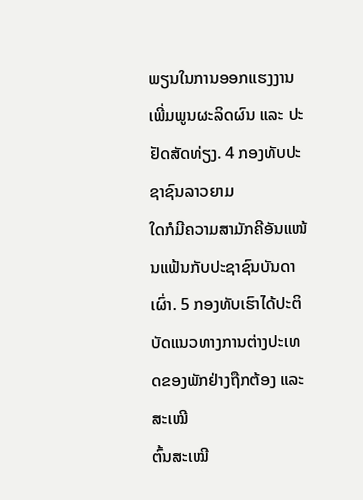ພຽນໃນການອອກແຮງງານເພີ່ມພູນຜະລິດຜົນ ແລະ ປະຢັດສັດທ່ຽງ. 4 ກອງທັບປະຊາຊົນລາວຍາມ
ໃດກໍມີຄວາມສາມັກຄີອັນແໜ້ນແຟ້ນກັບປະຊາຊົນບັນດາເຜົ່າ. 5 ກອງທັບເຮົາໄດ້ປະຕິບັດແນວທາງການຕ່າງປະເທດຂອງພັກຢ່າງຖືກຕ້ອງ ແລະ ສະເໝີ
ຕົ້ນສະເໝີ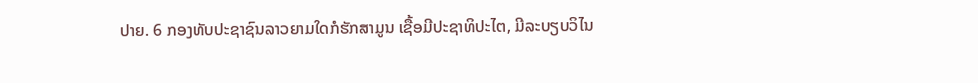ປາຍ. 6 ກອງທັບປະຊາຊົນລາວຍາມໃດກໍຮັກສາມູນ ເຊື້ອມີປະຊາທິປະໄຕ, ມີລະບຽບວິໄນ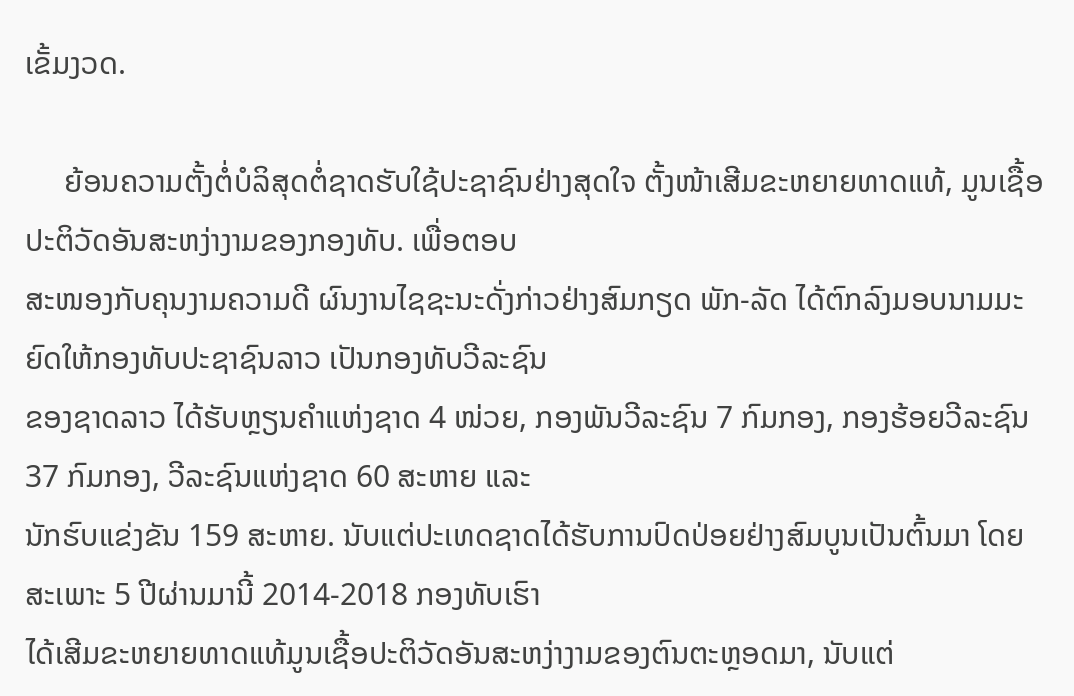ເຂັ້ມງວດ.

     ຍ້ອນຄວາມຕັ້ງຕໍ່ບໍລິສຸດຕໍ່ຊາດຮັບໃຊ້ປະຊາຊົນຢ່າງສຸດໃຈ ຕັ້ງໜ້າເສີມຂະຫຍາຍທາດແທ້, ມູນເຊື້ອປະຕິວັດອັນສະຫງ່າງາມຂອງກອງທັບ. ເພື່ອຕອບ
ສະໜອງກັບຄຸນງາມຄວາມດີ ຜົນງານໄຊຊະນະດັ່ງກ່າວຢ່າງສົມກຽດ ພັກ-ລັດ ໄດ້ຕົກລົງມອບນາມມະຍົດໃຫ້ກອງທັບປະຊາຊົນລາວ ເປັນກອງທັບວີລະຊົນ
ຂອງຊາດລາວ ໄດ້ຮັບຫຼຽນຄໍາແຫ່ງຊາດ 4 ໜ່ວຍ, ກອງພັນວີລະຊົນ 7 ກົມກອງ, ກອງຮ້ອຍວີລະຊົນ 37 ກົມກອງ, ວີລະຊົນແຫ່ງຊາດ 60 ສະຫາຍ ແລະ
ນັກຮົບແຂ່ງຂັນ 159 ສະຫາຍ. ນັບແຕ່ປະເທດຊາດໄດ້ຮັບການປົດປ່ອຍຢ່າງສົມບູນເປັນຕົ້ນມາ ໂດຍສະເພາະ 5 ປີຜ່ານມານີ້ 2014-2018 ກອງທັບເຮົາ
ໄດ້ເສີມຂະຫຍາຍທາດແທ້ມູນເຊື້ອປະຕິວັດອັນສະຫງ່າງາມຂອງຕົນຕະຫຼອດມາ, ນັບແຕ່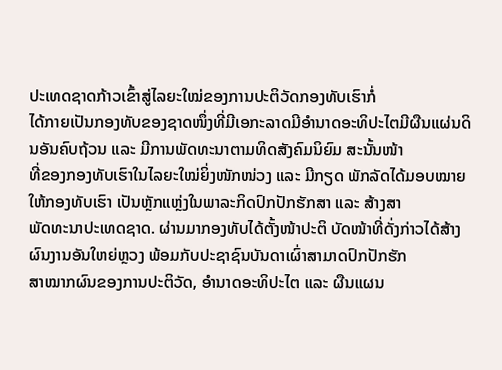ປະເທດຊາດກ້າວເຂົ້າສູ່ໄລຍະໃໝ່ຂອງການປະຕິວັດກອງທັບເຮົາກໍ່
ໄດ້ກາຍເປັນກອງທັບຂອງຊາດໜຶ່ງທີ່ມີເອກະລາດມີອໍານາດອະທິປະໄຕມີຜືນແຜ່ນດິນອັນຄົບຖ້ວນ ແລະ ມີການພັດທະນາຕາມທິດສັງຄົມນິຍົມ ສະນັ້ນໜ້າ
ທີ່ຂອງກອງທັບເຮົາໃນໄລຍະໃໝ່ຍິ່ງໜັກໜ່ວງ ແລະ ມີກຽດ ພັກລັດໄດ້ມອບໝາຍໃຫ້ກອງທັບເຮົາ ເປັນຫຼັກແຫຼ່ງໃນພາລະກິດປົກປັກຮັກສາ ແລະ ສ້າງສາ
ພັດທະນາປະເທດຊາດ. ຜ່ານມາກອງທັບໄດ້ຕັ້ງໜ້າປະຕິ ບັດໜ້າທີ່ດັ່ງກ່າວໄດ້ສ້າງຜົນງານອັນໃຫຍ່ຫຼວງ ພ້ອມກັບປະຊາຊົນບັນດາເຜົ່າສາມາດປົກປັກຮັກ
ສາໝາກຜົນຂອງການປະຕິວັດ, ອໍານາດອະທິປະໄຕ ແລະ ຜືນແຜນ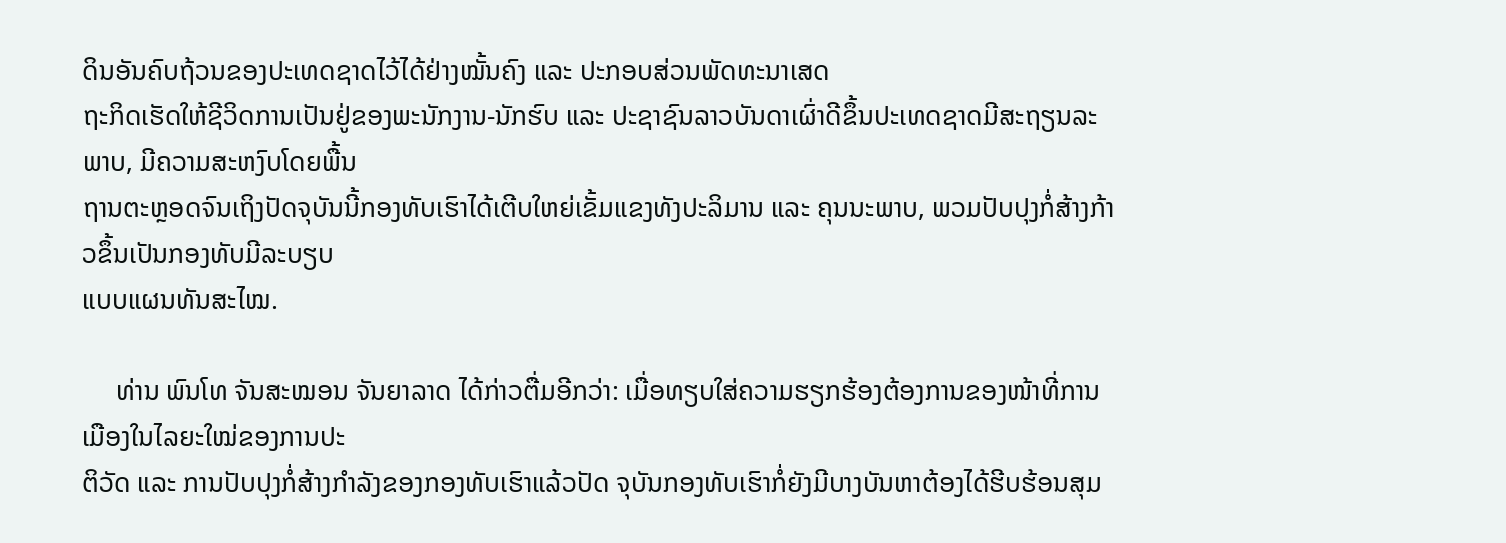ດິນອັນຄົບຖ້ວນຂອງປະເທດຊາດໄວ້ໄດ້ຢ່າງໝັ້ນຄົງ ແລະ ປະກອບສ່ວນພັດທະນາເສດ
ຖະກິດເຮັດໃຫ້ຊີວິດການເປັນຢູ່ຂອງພະນັກງານ-ນັກຮົບ ແລະ ປະຊາຊົນລາວບັນດາເຜົ່າດີຂຶ້ນປະເທດຊາດມີສະຖຽນລະພາບ, ມີຄວາມສະຫງົບໂດຍພື້ນ
ຖານຕະຫຼອດຈົນເຖິງປັດຈຸບັນນີ້ກອງທັບເຮົາໄດ້ເຕີບໃຫຍ່ເຂັ້ມແຂງທັງປະລິມານ ແລະ ຄຸນນະພາບ, ພວມປັບປຸງກໍ່ສ້າງກ້າວຂຶ້ນເປັນກອງທັບມີລະບຽບ
ແບບແຜນທັນສະໄໝ.

     ທ່ານ ພົນໂທ ຈັນສະໝອນ ຈັນຍາລາດ ໄດ້ກ່າວຕື່ມອີກວ່າ: ເມື່ອທຽບໃສ່ຄວາມຮຽກຮ້ອງຕ້ອງການຂອງໜ້າທີ່ການເມືອງໃນໄລຍະໃໝ່ຂອງການປະ
ຕິວັດ ແລະ ການປັບປຸງກໍ່ສ້າງກໍາລັງຂອງກອງທັບເຮົາແລ້ວປັດ ຈຸບັນກອງທັບເຮົາກໍ່ຍັງມີບາງບັນຫາຕ້ອງໄດ້ຮີບຮ້ອນສຸມ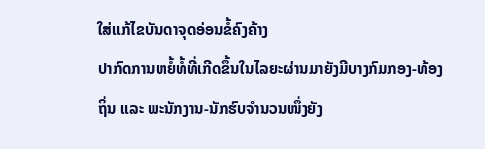ໃສ່ແກ້ໄຂບັນດາຈຸດອ່ອນຂໍ້ຄົງຄ້າງ
ປາກົດການຫຍໍ້ທໍ້ທີ່ເກີດຂຶ້ນໃນໄລຍະຜ່ານມາຍັງມີບາງກົມກອງ-ທ້ອງຖິ່ນ ແລະ ພະນັກງານ-ນັກຮົບຈໍານວນໜຶ່ງຍັງ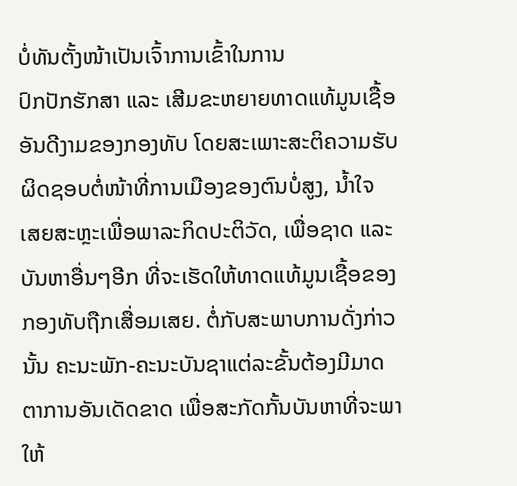ບໍ່ທັນຕັ້ງໜ້າເປັນເຈົ້າການເຂົ້າໃນການ
ປົກປັກຮັກສາ ແລະ ເສີມຂະຫຍາຍທາດແທ້ມູນເຊື້ອອັນດີງາມຂອງກອງທັບ ໂດຍສະເພາະສະຕິຄວາມຮັບຜິດຊອບຕໍ່ໜ້າທີ່ການເມືອງຂອງຕົນບໍ່ສູງ, ນໍ້າໃຈ
ເສຍສະຫຼະເພື່ອພາລະກິດປະຕິວັດ, ເພື່ອຊາດ ແລະ ບັນຫາອື່ນໆອີກ ທີ່ຈະເຮັດໃຫ້ທາດແທ້ມູນເຊື້ອຂອງກອງທັບຖືກເສື່ອມເສຍ. ຕໍ່ກັບສະພາບການດັ່ງກ່າວ
ນັ້ນ ຄະນະພັກ-ຄະນະບັນຊາແຕ່ລະຂັ້ນຕ້ອງມີມາດຕາການອັນເດັດຂາດ ເພື່ອສະກັດກັ້ນບັນຫາທີ່ຈະພາ ໃຫ້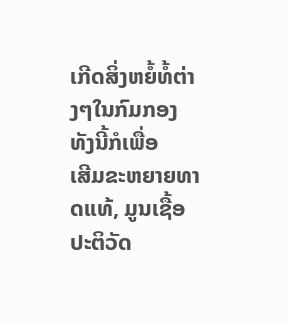ເກີດສິ່ງຫຍໍ້ທໍ້ຕ່າງໆໃນກົມກອງ ທັງນີ້ກໍເພື່ອ
ເສີມຂະຫຍາຍທາດແທ້, ມູນເຊື້ອປະຕິວັດ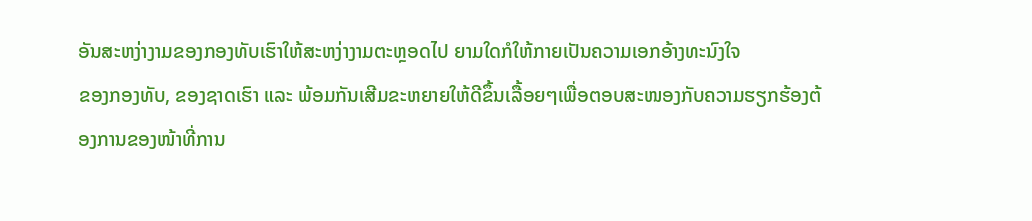ອັນສະຫງ່າງາມຂອງກອງທັບເຮົາໃຫ້ສະຫງ່າງາມຕະຫຼອດໄປ ຍາມໃດກໍໃຫ້ກາຍເປັນຄວາມເອກອ້າງທະນົງໃຈ
ຂອງກອງທັບ, ຂອງຊາດເຮົາ ແລະ ພ້ອມກັນເສີມຂະຫຍາຍໃຫ້ດີຂຶ້ນເລື້ອຍໆເພື່ອຕອບສະໜອງກັບຄວາມຮຽກຮ້ອງຕ້ອງການຂອງໜ້າທີ່ການ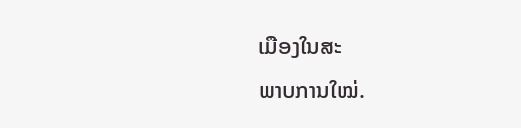ເມືອງໃນສະ
ພາບການໃໝ່.